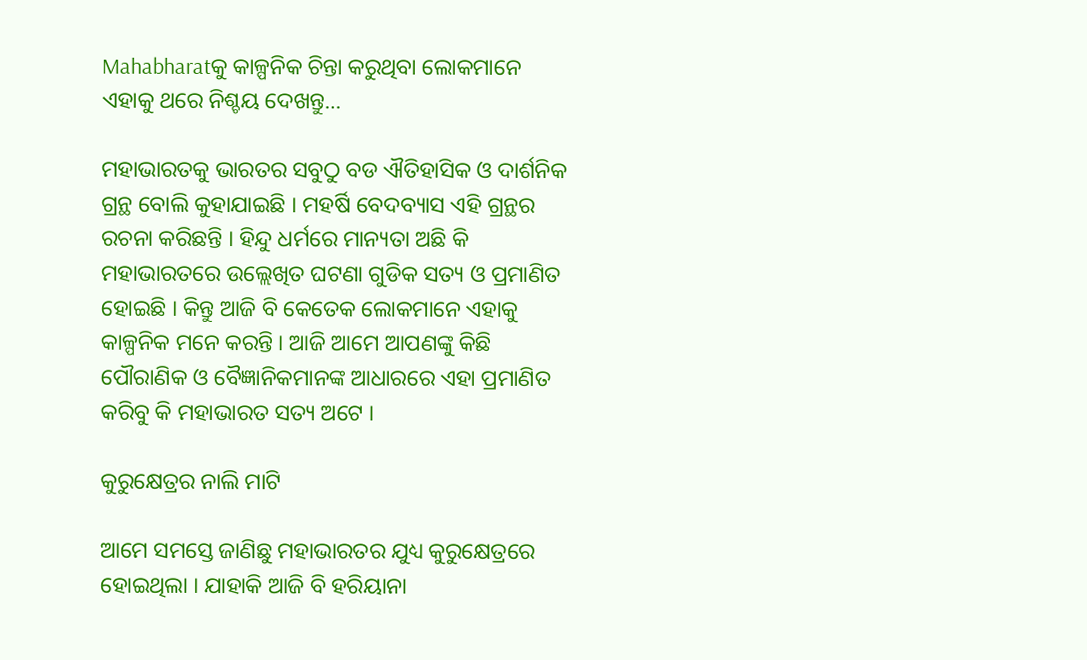Mahabharatକୁ କାଳ୍ପନିକ ଚିନ୍ତା କରୁଥିବା ଲୋକମାନେ ଏହାକୁ ଥରେ ନିଶ୍ଚୟ ଦେଖନ୍ତୁ…

ମହାଭାରତକୁ ଭାରତର ସବୁଠୁ ବଡ ଐତିହାସିକ ଓ ଦାର୍ଶନିକ ଗ୍ରନ୍ଥ ବୋଲି କୁହାଯାଇଛି । ମହର୍ଷି ବେଦବ୍ୟାସ ଏହି ଗ୍ରନ୍ଥର ରଚନା କରିଛନ୍ତି । ହିନ୍ଦୁ ଧର୍ମରେ ମାନ୍ୟତା ଅଛି କି ମହାଭାରତରେ ଉଲ୍ଲେଖିତ ଘଟଣା ଗୁଡିକ ସତ୍ୟ ଓ ପ୍ରମାଣିତ ହୋଇଛି । କିନ୍ତୁ ଆଜି ବି କେତେକ ଲୋକମାନେ ଏହାକୁ କାଳ୍ପନିକ ମନେ କରନ୍ତି । ଆଜି ଆମେ ଆପଣଙ୍କୁ କିଛି ପୌରାଣିକ ଓ ବୈଜ୍ଞାନିକମାନଙ୍କ ଆଧାରରେ ଏହା ପ୍ରମାଣିତ କରିବୁ କି ମହାଭାରତ ସତ୍ୟ ଅଟେ ।

କୁରୁକ୍ଷେତ୍ରର ନାଲି ମାଟି

ଆମେ ସମସ୍ତେ ଜାଣିଛୁ ମହାଭାରତର ଯୁଧ୍ୟ କୁରୁକ୍ଷେତ୍ରରେ ହୋଇଥିଲା । ଯାହାକି ଆଜି ବି ହରିୟାନା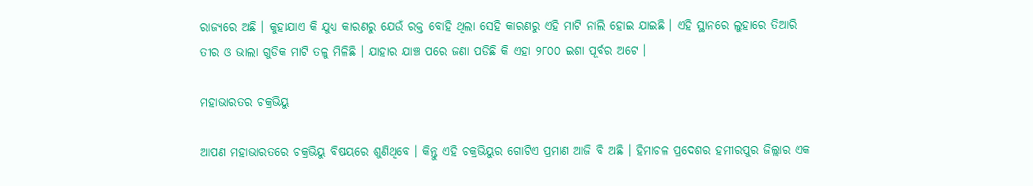ରାଜ୍ୟରେ ଅଛି । କୁହାଯାଏ କି ଯୁଧ୍ୟ କାରଣରୁ ଯେଉଁ ରକ୍ତ ବୋହି ଥିଲା ସେହି କାରଣରୁ ଏହି ମାଟି ନାଲି ହୋଇ ଯାଇଛି । ଏହି ସ୍ଥାନରେ ଲୁହାରେ ତିଆରି ତୀର ଓ ଭାଲା ଗୁଡିକ ମାଟି ତଳୁ ମିଳିଛି । ଯାହାର ଯାଞ୍ଚ ପରେ ଜଣା ପଡିଛି କି ଏହା ୨୮୦୦ ଇଶା ପୂର୍ବର ଅଟେ ।

ମହାଭାରତର ଚକ୍ରଭିୟୁ

ଆପଣ ମହାଭାରତରେ ଚକ୍ରଭିୟୁ ବିଷୟରେ ଶୁଣିଥିବେ । କିନ୍ତୁ ଏହି ଚକ୍ରଭିୟୁର ଗୋଟିଏ ପ୍ରମାଣ ଆଜି ବି ଅଛି । ହିମାଚଳ ପ୍ରଦେଶର ହମୀରପୁର ଜିଲ୍ଲାର ଏକ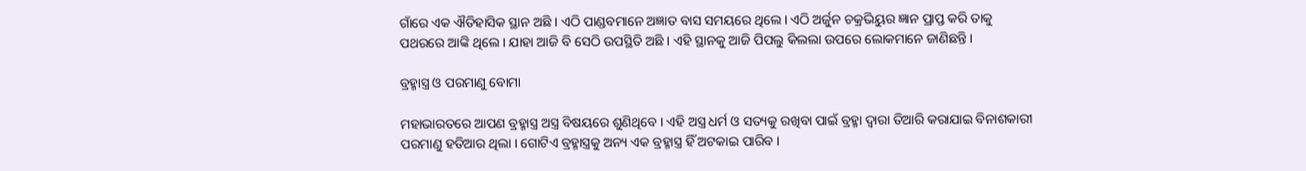ଗାଁରେ ଏକ ଐତିହାସିକ ସ୍ଥାନ ଅଛି । ଏଠି ପାଣ୍ଡବମାନେ ଅଜ୍ଞାତ ବାସ ସମୟରେ ଥିଲେ । ଏଠି ଅର୍ଜୁନ ଚକ୍ରଭିୟୁର ଜ୍ଞାନ ପ୍ରାପ୍ତ କରି ତାକୁ ପଥରରେ ଆଙ୍କି ଥିଲେ । ଯାହା ଆଜି ବି ସେଠି ଉପସ୍ଥିତି ଅଛି । ଏହି ସ୍ଥାନକୁ ଆଜି ପିପଲୁ କିଲଲା ଉପରେ ଲୋକମାନେ ଜାଣିଛନ୍ତି ।

ବ୍ରହ୍ମାସ୍ତ୍ର ଓ ପରମାଣୁ ବୋମା

ମହାଭାରତରେ ଆପଣ ବ୍ରହ୍ମାସ୍ତ୍ର ଅସ୍ତ୍ର ବିଷୟରେ ଶୁଣିଥିବେ । ଏହି ଅସ୍ତ୍ର ଧର୍ମ ଓ ସତ୍ୟକୁ ରଖିବା ପାଇଁ ବ୍ରହ୍ମା ଦ୍ଵାରା ତିଆରି କରାଯାଇ ବିନାଶକାରୀ ପରମାଣୁ ହତିଆର ଥିଲା । ଗୋଟିଏ ବ୍ରହ୍ମାସ୍ତ୍ରକୁ ଅନ୍ୟ ଏକ ବ୍ରହ୍ମାସ୍ତ୍ର ହିଁ ଅଟକାଇ ପାରିବ ।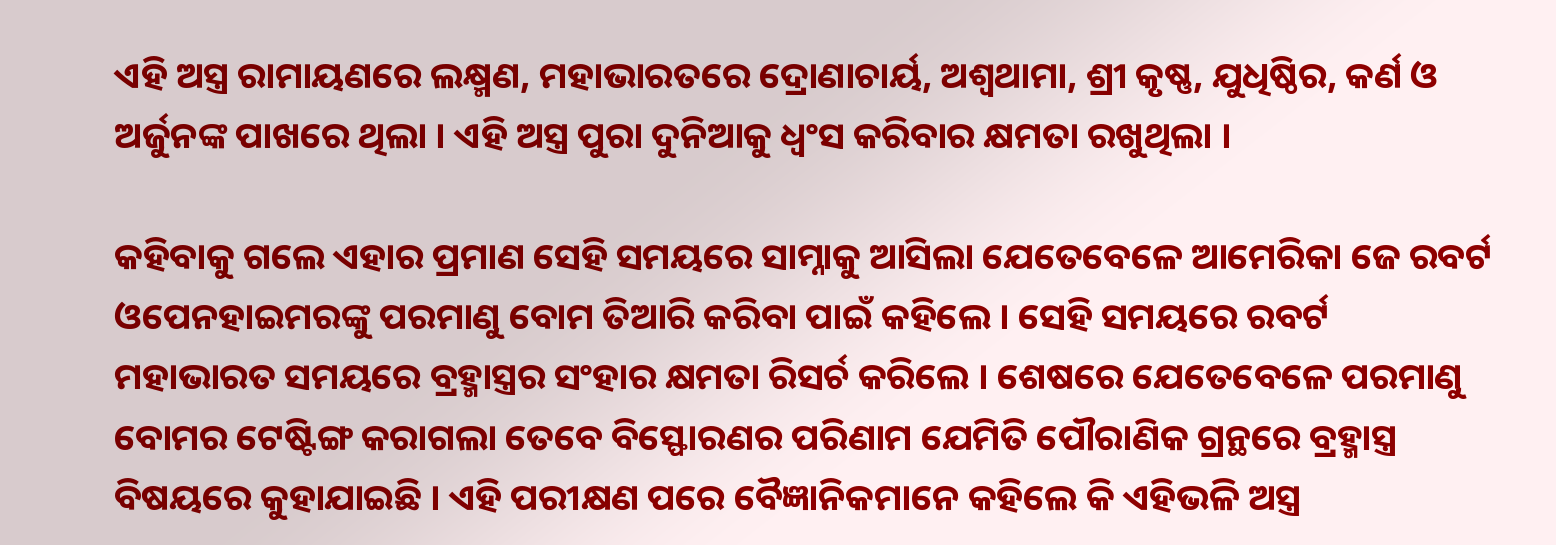ଏହି ଅସ୍ତ୍ର ରାମାୟଣରେ ଲକ୍ଷ୍ମଣ, ମହାଭାରତରେ ଦ୍ରୋଣାଚାର୍ୟ, ଅଶ୍ଵଥାମା, ଶ୍ରୀ କୃଷ୍ଣ, ଯୁଧିଷ୍ଠିର, କର୍ଣ ଓ ଅର୍ଜୁନଙ୍କ ପାଖରେ ଥିଲା । ଏହି ଅସ୍ତ୍ର ପୁରା ଦୁନିଆକୁ ଧ୍ଵଂସ କରିବାର କ୍ଷମତା ରଖୁଥିଲା ।

କହିବାକୁ ଗଲେ ଏହାର ପ୍ରମାଣ ସେହି ସମୟରେ ସାମ୍ନାକୁ ଆସିଲା ଯେତେବେଳେ ଆମେରିକା ଜେ ରବର୍ଟ ଓପେନହାଇମରଙ୍କୁ ପରମାଣୁ ବୋମ ତିଆରି କରିବା ପାଇଁ କହିଲେ । ସେହି ସମୟରେ ରବର୍ଟ ମହାଭାରତ ସମୟରେ ବ୍ରହ୍ମାସ୍ତ୍ରର ସଂହାର କ୍ଷମତା ରିସର୍ଚ କରିଲେ । ଶେଷରେ ଯେତେବେଳେ ପରମାଣୁ ବୋମର ଟେଷ୍ଟିଙ୍ଗ କରାଗଲା ତେବେ ବିସ୍ଫୋରଣର ପରିଣାମ ଯେମିତି ପୌରାଣିକ ଗ୍ରନ୍ଥରେ ବ୍ରହ୍ମାସ୍ତ୍ର ବିଷୟରେ କୁହାଯାଇଛି । ଏହି ପରୀକ୍ଷଣ ପରେ ବୈଜ୍ଞାନିକମାନେ କହିଲେ କି ଏହିଭଳି ଅସ୍ତ୍ର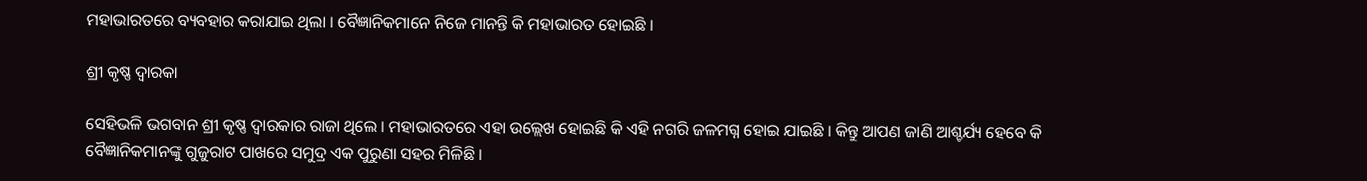ମହାଭାରତରେ ବ୍ୟବହାର କରାଯାଇ ଥିଲା । ବୈଜ୍ଞାନିକମାନେ ନିଜେ ମାନନ୍ତି କି ମହାଭାରତ ହୋଇଛି ।

ଶ୍ରୀ କୃଷ୍ଣ ଦ୍ଵାରକା

ସେହିଭଳି ଭଗବାନ ଶ୍ରୀ କୃଷ୍ଣ ଦ୍ଵାରକାର ରାଜା ଥିଲେ । ମହାଭାରତରେ ଏହା ଉଲ୍ଲେଖ ହୋଇଛି କି ଏହି ନଗରି ଜଳମଗ୍ନ ହୋଇ ଯାଇଛି । କିନ୍ତୁ ଆପଣ ଜାଣି ଆଶ୍ଚର୍ଯ୍ୟ ହେବେ କି ବୈଜ୍ଞାନିକମାନଙ୍କୁ ଗୁଜୁରାଟ ପାଖରେ ସମୁଦ୍ର ଏକ ପୁରୁଣା ସହର ମିଳିଛି ।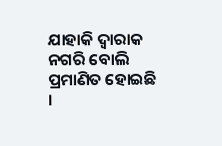ଯାହାକି ଦ୍ଵାରାକ ନଗରି ବୋଲି ପ୍ରମାଣିତ ହୋଇଛି ।